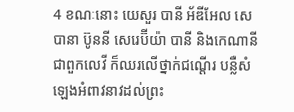4 ខណៈនោះ យេសួរ បានី អ័ឌីអែល សេបានា ប៊ូននី សេរេប៊ីយ៉ា បានី និងកេណានី ជាពួកលេវី ក៏ឈរលើថ្នាក់ជណ្តើរ បន្លឺសំឡេងអំពាវនាវដល់ព្រះ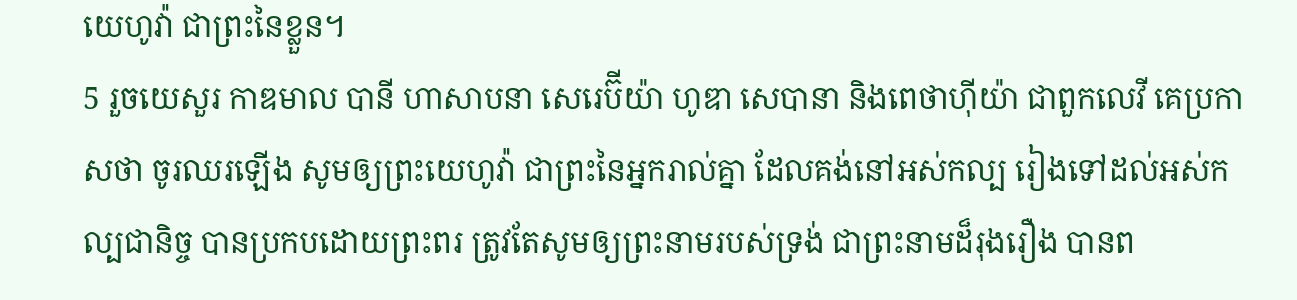យេហូវ៉ា ជាព្រះនៃខ្លួន។
5 រួចយេសួរ កាឌមាល បានី ហាសាបនា សេរេប៊ីយ៉ា ហូឌា សេបានា និងពេថាហ៊ីយ៉ា ជាពួកលេវី គេប្រកាសថា ចូរឈរឡើង សូមឲ្យព្រះយេហូវ៉ា ជាព្រះនៃអ្នករាល់គ្នា ដែលគង់នៅអស់កល្ប រៀងទៅដល់អស់កល្បជានិច្ច បានប្រកបដោយព្រះពរ ត្រូវតែសូមឲ្យព្រះនាមរបស់ទ្រង់ ជាព្រះនាមដ៏រុងរឿង បានព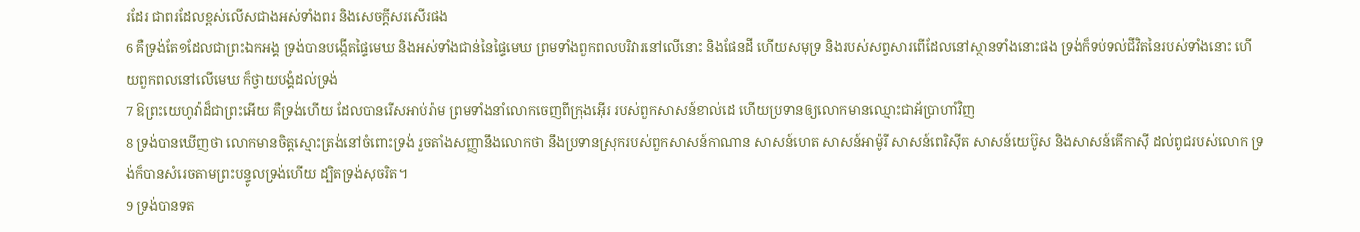រដែរ ជាពរដែលខ្ពស់លើសជាងអស់ទាំងពរ និងសេចក្តីសរសើរផង
6 គឺទ្រង់តែ១ដែលជាព្រះឯកអង្គ ទ្រង់បានបង្កើតផ្ទៃមេឃ និងអស់ទាំងជាន់នៃផ្ទៃមេឃ ព្រមទាំងពួកពលបរិវារនៅលើនោះ និងផែនដី ហើយសមុទ្រ និងរបស់សព្វសារពើដែលនៅស្ថានទាំងនោះផង ទ្រង់ក៏ទប់ទល់ជីវិតនៃរបស់ទាំងនោះ ហើយពួកពលនៅលើមេឃ ក៏ថ្វាយបង្គំដល់ទ្រង់
7 ឱព្រះយេហូវ៉ាដ៏ជាព្រះអើយ គឺទ្រង់ហើយ ដែលបានរើសអាប់រ៉ាម ព្រមទាំងនាំលោកចេញពីក្រុងអ៊ើរ របស់ពួកសាសន៍ខាល់ដេ ហើយប្រទានឲ្យលោកមានឈ្មោះជាអ័ប្រាហាំវិញ
8 ទ្រង់បានឃើញថា លោកមានចិត្តស្មោះត្រង់នៅចំពោះទ្រង់ រួចតាំងសញ្ញានឹងលោកថា នឹងប្រទានស្រុករបស់ពួកសាសន៍កាណាន សាសន៍ហេត សាសន៍អាម៉ូរី សាសន៍ពេរិស៊ីត សាសន៍យេប៊ូស និងសាសន៍គើកាស៊ី ដល់ពូជរបស់លោក ទ្រង់ក៏បានសំរេចតាមព្រះបន្ទូលទ្រង់ហើយ ដ្បិតទ្រង់សុចរិត។
9 ទ្រង់បានទត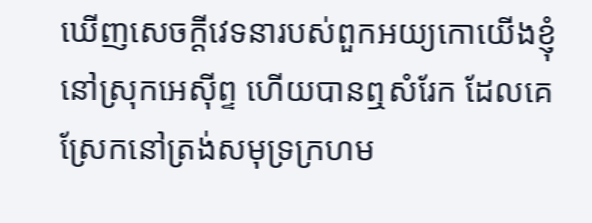ឃើញសេចក្តីវេទនារបស់ពួកអយ្យកោយើងខ្ញុំ នៅស្រុកអេស៊ីព្ទ ហើយបានឮសំរែក ដែលគេស្រែកនៅត្រង់សមុទ្រក្រហម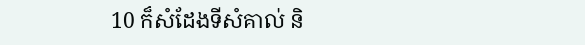10 ក៏សំដែងទីសំគាល់ និ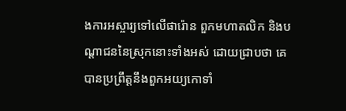ងការអស្ចារ្យទៅលើផារ៉ោន ពួកមហាតលិក និងបណ្តាជននៃស្រុកនោះទាំងអស់ ដោយជ្រាបថា គេបានប្រព្រឹត្តនឹងពួកអយ្យកោទាំ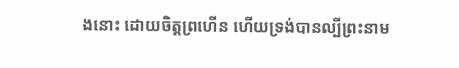ងនោះ ដោយចិត្តព្រហើន ហើយទ្រង់បានល្បីព្រះនាម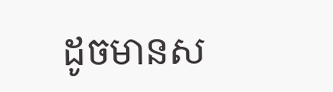ដូចមានស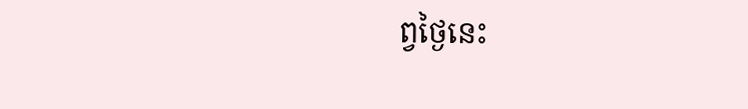ព្វថ្ងៃនេះ